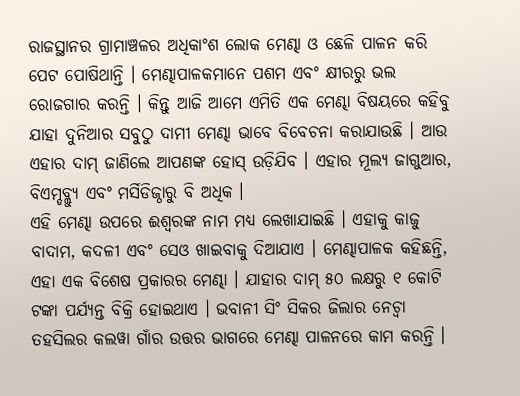ରାଜସ୍ଥାନର ଗ୍ରାମାଞ୍ଚଳର ଅଧିକାଂଶ ଲୋକ ମେଣ୍ଢା ଓ ଛେଳି ପାଳନ କରି ପେଟ ପୋଷିଥାନ୍ତି । ମେଣ୍ଢାପାଳକମାନେ ପଶମ ଏବଂ କ୍ଷୀରରୁ ଭଲ ରୋଜଗାର କରନ୍ତି । କିନ୍ତୁ ଆଜି ଆମେ ଏମିତି ଏକ ମେଣ୍ଢା ବିଷୟରେ କହିବୁ ଯାହା ଦୁନିଆର ସବୁଠୁ ଦାମୀ ମେଣ୍ଢା ଭାବେ ବିବେଚନା କରାଯାଉଛି । ଆଉ ଏହାର ଦାମ୍ ଜାଣିଲେ ଆପଣଙ୍କ ହୋସ୍ ଉଡ଼ିଯିବ । ଏହାର ମୂଲ୍ୟ ଜାଗୁଆର, ବିଏମ୍ଡବ୍ଲ୍ୟୁ ଏବଂ ମର୍ସିଡିଜ୍ଠାରୁ ବି ଅଧିକ ।
ଏହି ମେଣ୍ଢା ଉପରେ ଈଶ୍ୱରଙ୍କ ନାମ ମଧ୍ୟ ଲେଖାଯାଇଛି । ଏହାକୁ କାଜୁ ବାଦାମ, କଦଳୀ ଏବଂ ସେଓ ଖାଇବାକୁ ଦିଆଯାଏ । ମେଣ୍ଢାପାଳକ କହିଛନ୍ତି, ଏହା ଏକ ବିଶେଷ ପ୍ରକାରର ମେଣ୍ଢା । ଯାହାର ଦାମ୍ ୫୦ ଲକ୍ଷରୁ ୧ କୋଟି ଟଙ୍କା ପର୍ଯ୍ୟନ୍ତ ବିକ୍ରି ହୋଇଥାଏ । ଭବାନୀ ସିଂ ସିକର ଜିଲାର ନେଚ୍ୱା ତହସିଲର କଲୱା ଗାଁର ଉତ୍ତର ଭାଗରେ ମେଣ୍ଢା ପାଳନରେ କାମ କରନ୍ତି ।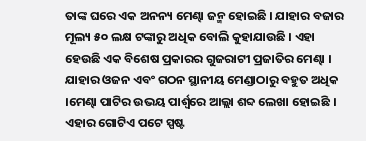ତାଙ୍କ ଘରେ ଏକ ଅନନ୍ୟ ମେଣ୍ଢା ଜନ୍ମ ହୋଇଛି । ଯାହାର ବଜାର ମୂଲ୍ୟ ୫୦ ଲକ୍ଷ ଟଙ୍କାରୁ ଅଧିକ ବୋଲି କୁହାଯାଉଛି । ଏହା ହେଉଛି ଏକ ବିଶେଷ ପ୍ରକାରର ଗୁଜରାଟୀ ପ୍ରଜାତିର ମେଣ୍ଢା । ଯାହାର ଓଜନ ଏବଂ ଗଠନ ସ୍ଥାନୀୟ ମେଣ୍ଡାଠାରୁ ବହୁତ ଅଧିକ ।ମେଣ୍ଢା ପାଟିର ଉଭୟ ପାର୍ଶ୍ୱରେ ଆଲ୍ଲା ଶବ୍ଦ ଲେଖା ହୋଇଛି । ଏହାର ଗୋଟିଏ ପଟେ ସ୍ପଷ୍ଟ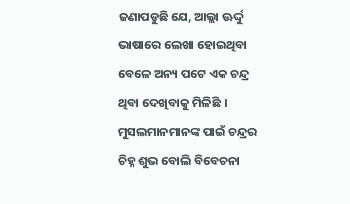ଜଣାପଡୁଛି ଯେ, ଆଲ୍ଲା ଊର୍ଦ୍ଦୁ ଭାଷାରେ ଲେଖା ହୋଇଥିବା ବେଳେ ଅନ୍ୟ ପଟେ ଏକ ଚନ୍ଦ୍ର ଥିବା ଦେଖିବାକୁ ମିଳିଛି । ମୁସଲମାନମାନଙ୍କ ପାଇଁ ଚନ୍ଦ୍ରର ଚିହ୍ନ ଶୁଭ ବୋଲି ବିବେଚନା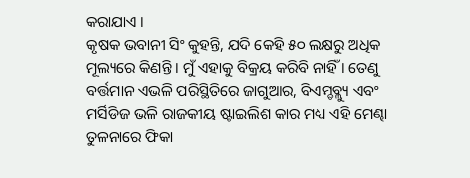କରାଯାଏ ।
କୃଷକ ଭବାନୀ ସିଂ କୁହନ୍ତି, ଯଦି କେହି ୫୦ ଲକ୍ଷରୁ ଅଧିକ ମୂଲ୍ୟରେ କିଣନ୍ତି । ମୁଁ ଏହାକୁ ବିକ୍ରୟ କରିବି ନାହିଁ । ତେଣୁ ବର୍ତ୍ତମାନ ଏଭଳି ପରିସ୍ଥିତିରେ ଜାଗୁଆର, ବିଏମ୍ଡବ୍ଲ୍ୟୁ ଏବଂ ମର୍ସିଡିଜ ଭଳି ରାଜକୀୟ ଷ୍ଟାଇଲିଶ କାର ମଧ୍ୟ ଏହି ମେଣ୍ଢା ତୁଳନାରେ ଫିକା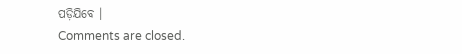ପଡ଼ିଯିବେ ।
Comments are closed.